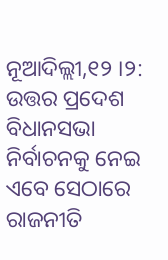ନୂଆଦିଲ୍ଲୀ,୧୨ ।୨: ଉତ୍ତର ପ୍ରଦେଶ ବିଧାନସଭା ନିର୍ବାଚନକୁ ନେଇ ଏବେ ସେଠାରେ ରାଜନୀତି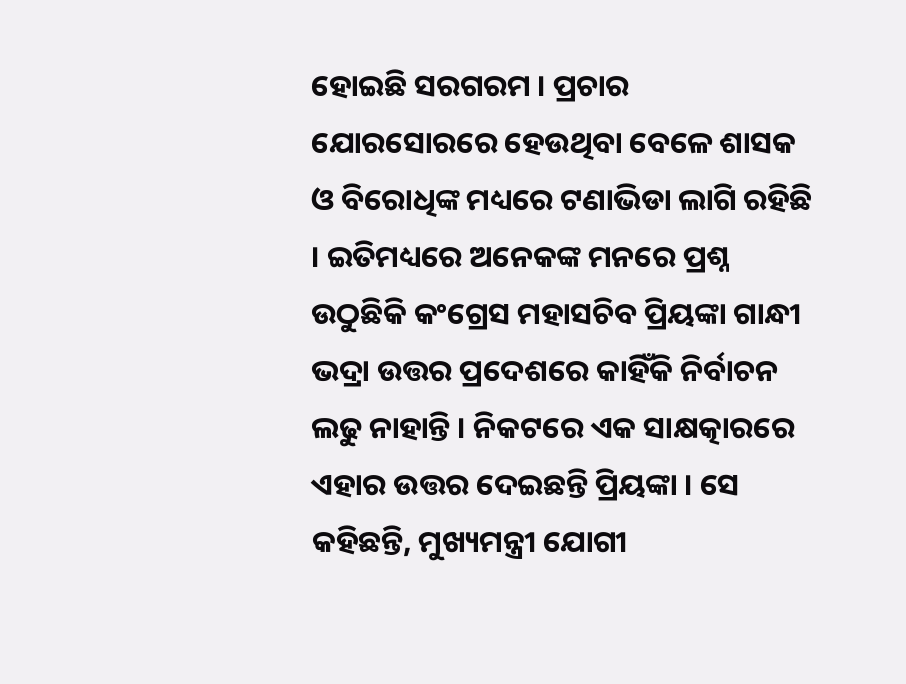ହୋଇଛି ସରଗରମ । ପ୍ରଚାର ଯୋରସୋରରେ ହେଉଥିବା ବେଳେ ଶାସକ ଓ ବିରୋଧିଙ୍କ ମଧ୍ୟରେ ଟଣାଭିଡା ଲାଗି ରହିଛି । ଇତିମଧ୍ୟରେ ଅନେକଙ୍କ ମନରେ ପ୍ରଶ୍ନ ଉଠୁଛିକି କଂଗ୍ରେସ ମହାସଚିବ ପ୍ରିୟଙ୍କା ଗାନ୍ଧୀ ଭଦ୍ରା ଉତ୍ତର ପ୍ରଦେଶରେ କାହିଁକି ନିର୍ବାଚନ ଲଢୁ ନାହାନ୍ତି । ନିକଟରେ ଏକ ସାକ୍ଷତ୍କାରରେ ଏହାର ଉତ୍ତର ଦେଇଛନ୍ତି ପ୍ରିୟଙ୍କା । ସେ କହିଛନ୍ତି, ମୁଖ୍ୟମନ୍ତ୍ରୀ ଯୋଗୀ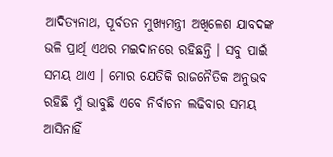ଆଦିତ୍ୟନାଥ, ପୂର୍ବତନ ମୁଖ୍ୟମନ୍ତ୍ରୀ ଅଖିଳେଶ ଯାବଦଙ୍କ ଭଳି ପ୍ରାର୍ଥି ଏଥର ମଇଦାନରେ ରହିଛନ୍ତି । ସବୁ ପାଇଁ ସମୟ ଥାଏ । ମୋର ଯେତିକି ରାଜନୈତିକ ଅନୁଭବ ରହିଛି ମୁଁ ଭାବୁଛି ଏବେ ନିର୍ବାଚନ ଲଢିବାର ସମୟ ଆସିନାହିଁ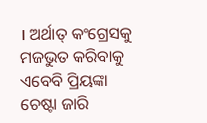। ଅର୍ଥାତ୍ କଂଗ୍ରେସକୁ ମଜଭୁତ କରିବାକୁ ଏବେବି ପ୍ରିୟଙ୍କା ଚେଷ୍ଟା ଜାରି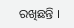ରଖିଛନ୍ତି ।